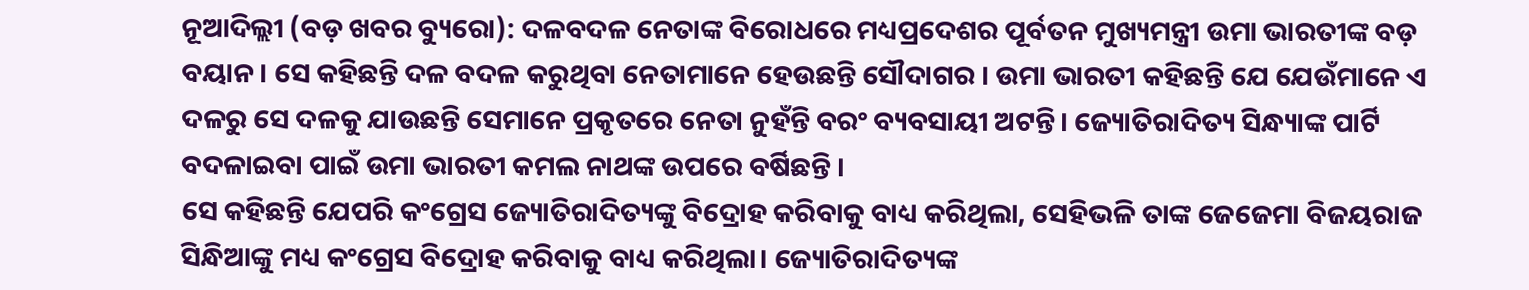ନୂଆଦିଲ୍ଲୀ (ବଡ଼ ଖବର ବ୍ୟୁରୋ): ଦଳବଦଳ ନେତାଙ୍କ ବିରୋଧରେ ମଧ୍ୟପ୍ରଦେଶର ପୂର୍ବତନ ମୁଖ୍ୟମନ୍ତ୍ରୀ ଉମା ଭାରତୀଙ୍କ ବଡ଼ ବୟାନ । ସେ କହିଛନ୍ତି ଦଳ ବଦଳ କରୁଥିବା ନେତାମାନେ ହେଉଛନ୍ତି ସୌଦାଗର । ଉମା ଭାରତୀ କହିଛନ୍ତି ଯେ ଯେଉଁମାନେ ଏ ଦଳରୁ ସେ ଦଳକୁ ଯାଉଛନ୍ତି ସେମାନେ ପ୍ରକୃତରେ ନେତା ନୁହଁନ୍ତି ବରଂ ବ୍ୟବସାୟୀ ଅଟନ୍ତି। ଜ୍ୟୋତିରାଦିତ୍ୟ ସିନ୍ଧ୍ୟାଙ୍କ ପାର୍ଟି ବଦଳାଇବା ପାଇଁ ଉମା ଭାରତୀ କମଲ ନାଥଙ୍କ ଉପରେ ବର୍ଷିଛନ୍ତି ।
ସେ କହିଛନ୍ତି ଯେପରି କଂଗ୍ରେସ ଜ୍ୟୋତିରାଦିତ୍ୟଙ୍କୁ ବିଦ୍ରୋହ କରିବାକୁ ବାଧ୍ୟ କରିଥିଲା, ସେହିଭଳି ତାଙ୍କ ଜେଜେମା ବିଜୟରାଜ ସିନ୍ଧିଆଙ୍କୁ ମଧ୍ୟ କଂଗ୍ରେସ ବିଦ୍ରୋହ କରିବାକୁ ବାଧ୍ୟ କରିଥିଲା। ଜ୍ୟୋତିରାଦିତ୍ୟଙ୍କ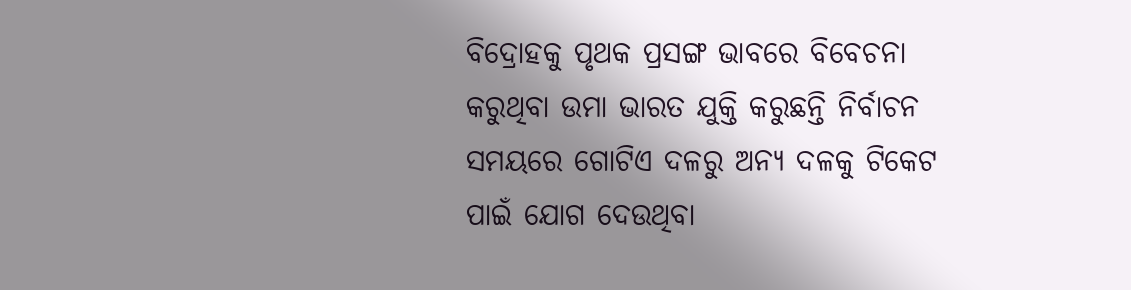ବିଦ୍ରୋହକୁ ପୃଥକ ପ୍ରସଙ୍ଗ ଭାବରେ ବିବେଚନା କରୁଥିବା ଉମା ଭାରତ ଯୁକ୍ତି କରୁଛନ୍ତି ନିର୍ବାଚନ ସମୟରେ ଗୋଟିଏ ଦଳରୁ ଅନ୍ୟ ଦଳକୁ ଟିକେଟ ପାଇଁ ଯୋଗ ଦେଉଥିବା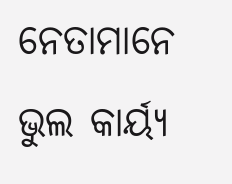ନେତାମାନେ ଭୁଲ କାର୍ୟ୍ୟ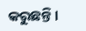କରୁଛନ୍ତି।